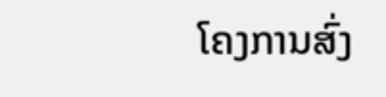ໂຄງການສົ່ງ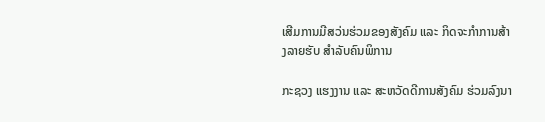ເສີມການມີສວ່ນຮ່ວມຂອງສັງຄົມ ແລະ ກິດຈະກຳການສ້າງລາຍຮັບ ສຳລັບຄົນພິການ

ກະຊວງ ແຮງງານ ແລະ ສະຫວັດດີການສັງຄົມ ຮ່ວມລົງນາ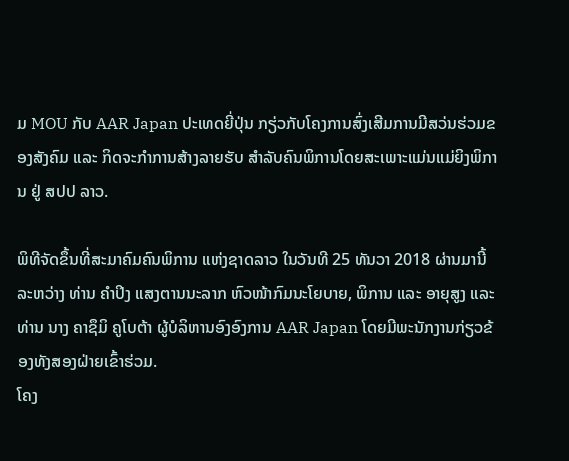ມ MOU ກັບ AAR Japan ປະເທດຍີ່ປຸ່ນ ກຽ່ວກັບໂຄງການສົ່ງເສີມການມີສວ່ນຮ່ວມຂອງສັງຄົມ ແລະ ກິດຈະກຳການສ້າງລາຍຮັບ ສຳລັບຄົນພິການໂດຍສະເພາະແມ່ນແມ່ຍິງພິການ ຢູ່ ສປປ ລາວ.

ພິທີຈັດຂຶ້ນທີ່ສະມາຄົມຄົນພິການ ແຫ່ງຊາດລາວ ໃນວັນທີ 25 ທັນວາ 2018 ຜ່ານມານີ້ລະຫວ່າງ ທ່ານ ຄຳປິງ ແສງຕານນະລາກ ຫົວໜ້າກົມນະໂຍບາຍ, ພິການ ແລະ ອາຍຸສູງ ແລະ ທ່ານ ນາງ ຄາຊຶມິ ຄູໂບຕ້າ ຜູ້ບໍລິຫານອົງອົງການ AAR Japan ໂດຍມີພະນັກງານກ່ຽວຂ້ອງທັງສອງຝ່າຍເຂົ້າຮ່ວມ.
ໂຄງ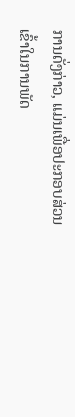ການດັ່ງກ່າວ, ແມ່ນເພື່ອປະກອບສ່ວນເຂົ້າໃນການພັດ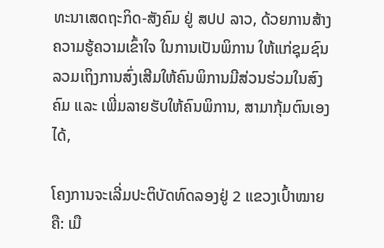ທະນາເສດຖະກິດ-ສັງຄົມ ຢູ່ ສປປ ລາວ, ດ້ວຍການສ້າງຄວາມຮູ້ຄວາມເຂົ້າໃຈ ໃນການເປັນພິການ ໃຫ້ແກ່ຊຸມຊົນລວມເຖິງການສົ່ງເສີມໃຫ້ຄົນພິການມີສ່ວນຮ່ວມໃນສົງຄົມ ແລະ ເພີ່ມລາຍຮັບໃຫ້ຄົນພິການ, ສາມາກຸ້ມຕົນເອງໄດ້,

ໂຄງການຈະເລີ່ມປະຕິບັດທົດລອງຢູ່ 2 ແຂວງເປົ້າໝາຍຄື: ເມື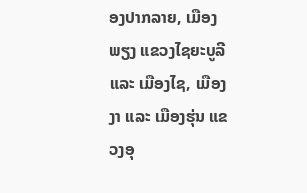ອງປາກລາຍ, ເມືອງພຽງ ແຂວງໄຊຍະບູລີ ແລະ ເມືອງໄຊ, ເມືອງງາ ແລະ ເມືອງຮຸ່ນ ແຂວງອຸ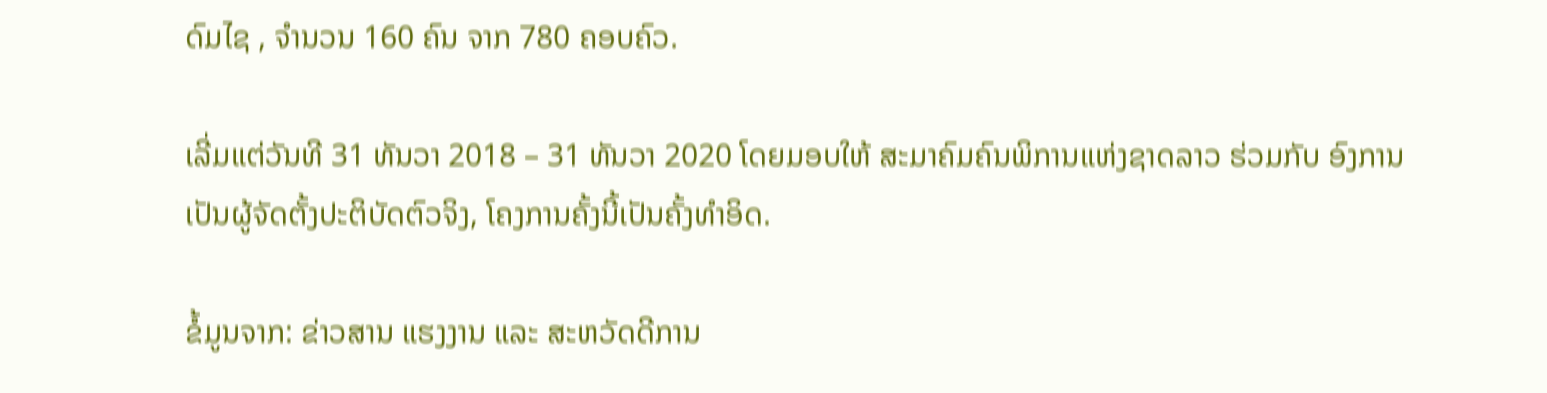ດົມໄຊ , ຈຳນວນ 160 ຄົນ ຈາກ 780 ຄອບຄົວ.

ເລີ່ມແຕ່ວັນທີ 31 ທັນວາ 2018 – 31 ທັນວາ 2020 ໂດຍມອບໃຫ້ ສະມາຄົມຄົນພິການແຫ່ງຊາດລາວ ຮ່ວມກັບ ອົງການ ເປັນຜູ້ຈັດຕັ້ງປະຕິບັດຕົວຈິງ, ໂຄງການຄັ້ງນີ້ເປັນຄັ້ງທຳອິດ.

ຂໍ້ມູນຈາກ: ຂ່າວສານ ແຮງງານ ແລະ ສະຫວັດດີການ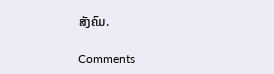ສັງຄົມ.

Comments